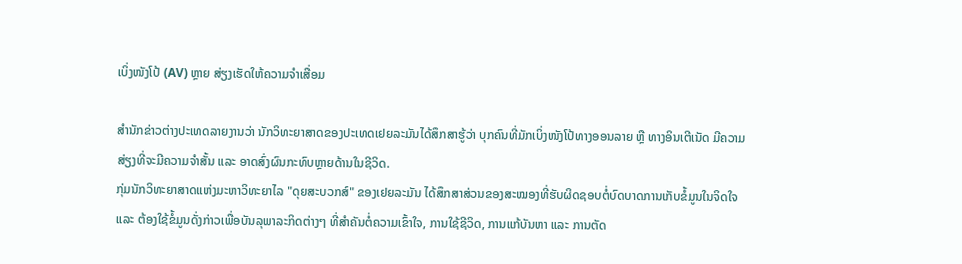ເບິ່ງໜັງໂປ້ (AV) ຫຼາຍ ສ່ຽງເຮັດໃຫ້ຄວາມຈຳເສື່ອມ

ສຳນັກຂ່າວຕ່າງປະເທດລາຍງານວ່າ ນັກວິທະຍາສາດຂອງປະເທດເຢຍລະມັນໄດ້ສຶກສາຮູ້ວ່າ ບຸກຄົນທີ່ມັກເບິ່ງໜັງໂປ້ທາງອອນລາຍ ຫຼື ທາງອິນເຕີເນັດ ມີຄວາມສ່ຽງທີ່ຈະມີຄວາມຈຳສັ້ນ ແລະ ອາດສົ່ງຜົນກະທົບຫຼາຍດ້ານໃນຊີວິດ.
ກຸ່ມນັກວິທະຍາສາດແຫ່ງມະຫາວິທະຍາໄລ "ດຸຍສະບວກສ໌" ຂອງເຢຍລະມັນ ໄດ້ສຶກສາສ່ວນຂອງສະໝອງທີ່ຮັບຜິດຊອບຕໍ່ບົດບາດການເກັບຂໍ້ມູນໃນຈິດໃຈ ແລະ ຕ້ອງໃຊ້ຂໍ້ມູນດັ່ງກ່າວເພື່ອບັນລຸພາລະກິດຕ່າງໆ ທີ່ສຳຄັນຕໍ່ຄວາມເຂົ້າໃຈ, ການໃຊ້ຊີວິດ, ການແກ້ບັນຫາ ແລະ ການຕັດ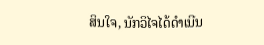ສິນໃຈ, ນັກວິໄຈໄດ້ດຳເນີນ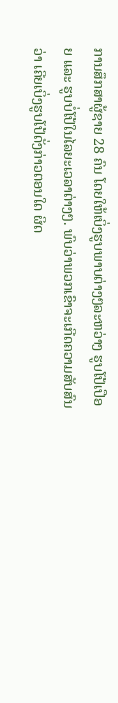ການສຶກສາຜູ້ຊາຍ 28 ຄົນ ໂດຍໃຫ້ເບິ່ງຮູບພາບຕ່າງໆລະຫວ່າງ ຮູບໂປ້ເປືອຍ ແລະ ຮູບບໍ່ໂປ້ໃນໄລຍະເວລາຕ່າງໆ. ພົບວ່າພວກເຂົາຈະເກີດຄວາມສັບສົນວ່າ ເຄີຍເບິ່ງຮູບໂປ້ດັ່ງກ່າວຕອນໃດ ຜິດ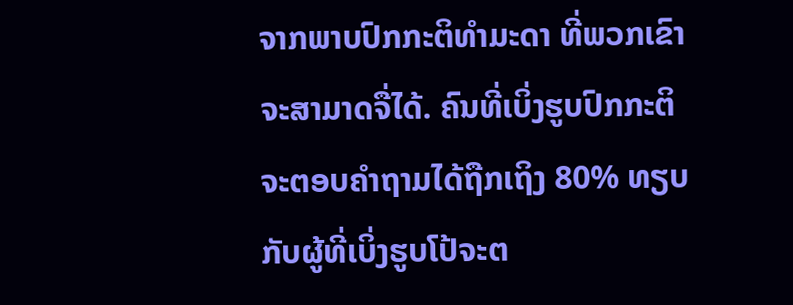ຈາກພາບປົກກະຕິທຳມະດາ ທີ່ພວກເຂົາຈະສາມາດຈື່ໄດ້. ຄົນທີ່ເບິ່ງຮູບປົກກະຕິ ຈະຕອບຄຳຖາມໄດ້ຖືກເຖິງ 80% ທຽບກັບຜູ້ທີ່ເບິ່ງຮູບໂປ້ຈະຕ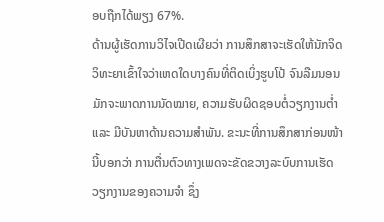ອບຖືກໄດ້ພຽງ 67%.
ດ້ານຜູ້ເຮັດການວິໄຈເປີດເຜີຍວ່າ ການສຶກສາຈະເຮັດໃຫ້ນັກຈິດວິທະຍາເຂົ້າໃຈວ່າເຫດໃດບາງຄົນທີ່ຕິດເບິ່ງຮູບໂປ້ ຈົນລືມນອນ ມັກຈະພາດການນັດໝາຍ, ຄວາມຮັບຜິດຊອບຕໍ່ວຽກງານຕ່ຳ ແລະ ມີບັນຫາດ້ານຄວາມສຳພັນ. ຂະນະທີ່ການສຶກສາກ່ອນໜ້ານີ້ບອກວ່າ ການຕື່ນຕົວທາງເພດຈະຂັດຂວາງລະບົບການເຮັດວຽກງານຂອງຄວາມຈຳ ຊຶ່ງ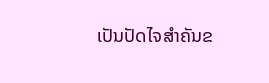ເປັນປັດໄຈສຳຄັນຂ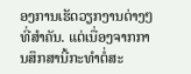ອງການເຮັດວຽກງານຕ່າງໆທີ່ສຳຄັນ. ແຕ່ເນື່ອງຈາກການສຶກສານີ້ກະທຳຕໍ່ສະ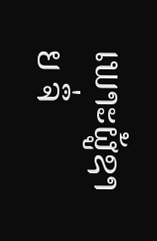ເພາະຜູ້ຊາຍ ຈຶ່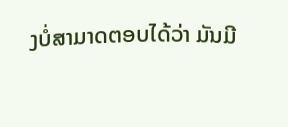ງບໍ່ສາມາດຕອບໄດ້ວ່າ ມັນມີ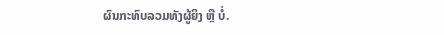ຜົນກະທົບລວມທັງຜູ້ຍິງ ຫຼື ບໍ່.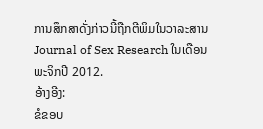ການສຶກສາດັ່ງກ່າວນີ້ຖືກຕີພິມໃນວາລະສານ Journal of Sex Research ໃນເດືອນພະຈິກປີ 2012.
ອ້າງອີງ:
ຂໍຂອບ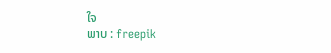ໃຈ
ພາບ : freepik